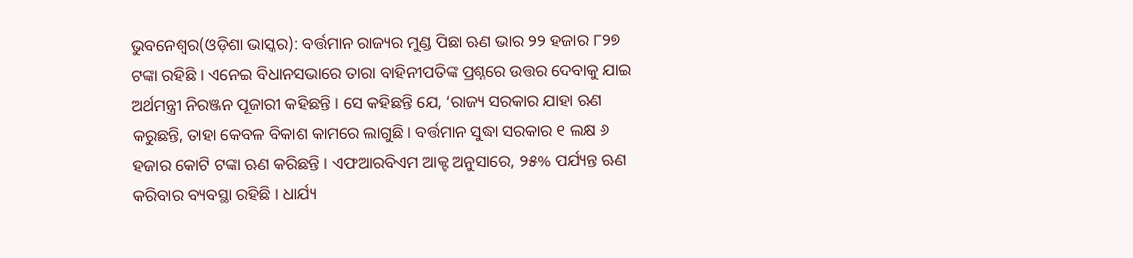ଭୁବନେଶ୍ୱର(ଓଡ଼ିଶା ଭାସ୍କର): ବର୍ତ୍ତମାନ ରାଜ୍ୟର ମୁଣ୍ଡ ପିଛା ଋଣ ଭାର ୨୨ ହଜାର ୮୨୭ ଟଙ୍କା ରହିଛି । ଏନେଇ ବିଧାନସଭାରେ ତାରା ବାହିନୀପତିଙ୍କ ପ୍ରଶ୍ନରେ ଉତ୍ତର ଦେବାକୁ ଯାଇ ଅର୍ଥମନ୍ତ୍ରୀ ନିରଞ୍ଜନ ପୂଜାରୀ କହିଛନ୍ତି । ସେ କହିଛନ୍ତି ଯେ, ‘ରାଜ୍ୟ ସରକାର ଯାହା ଋଣ କରୁଛନ୍ତି, ତାହା କେବଳ ବିକାଶ କାମରେ ଲାଗୁଛି । ବର୍ତ୍ତମାନ ସୁଦ୍ଧା ସରକାର ୧ ଲକ୍ଷ ୬ ହଜାର କୋଟି ଟଙ୍କା ଋଣ କରିଛନ୍ତି । ଏଫଆରବିଏମ ଆକ୍ଟ ଅନୁସାରେ, ୨୫% ପର୍ଯ୍ୟନ୍ତ ଋଣ କରିବାର ବ୍ୟବସ୍ଥା ରହିଛି । ଧାର୍ଯ୍ୟ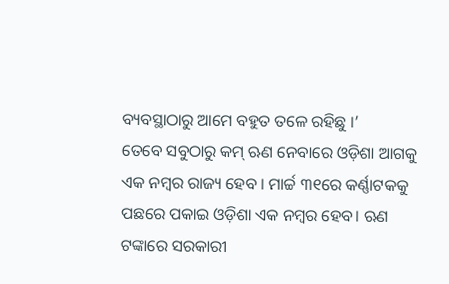ବ୍ୟବସ୍ଥାଠାରୁ ଆମେ ବହୁତ ତଳେ ରହିଛୁ ।’
ତେବେ ସବୁଠାରୁ କମ୍ ଋଣ ନେବାରେ ଓଡ଼ିଶା ଆଗକୁ ଏକ ନମ୍ବର ରାଜ୍ୟ ହେବ । ମାର୍ଚ୍ଚ ୩୧ରେ କର୍ଣ୍ଣାଟକକୁ ପଛରେ ପକାଇ ଓଡ଼ିଶା ଏକ ନମ୍ବର ହେବ। ଋଣ ଟଙ୍କାରେ ସରକାରୀ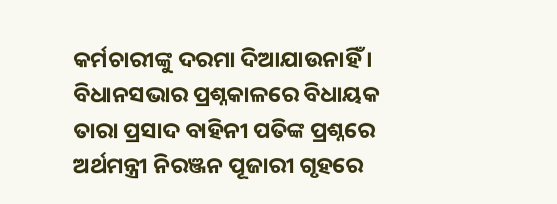କର୍ମଚାରୀଙ୍କୁ ଦରମା ଦିଆଯାଉନାହିଁ । ବିଧାନସଭାର ପ୍ରଶ୍ନକାଳରେ ବିଧାୟକ ତାରା ପ୍ରସାଦ ବାହିନୀ ପତିଙ୍କ ପ୍ରଶ୍ନରେ ଅର୍ଥମନ୍ତ୍ରୀ ନିରଞ୍ଜନ ପୂଜାରୀ ଗୃହରେ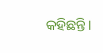କହିଛନ୍ତି।